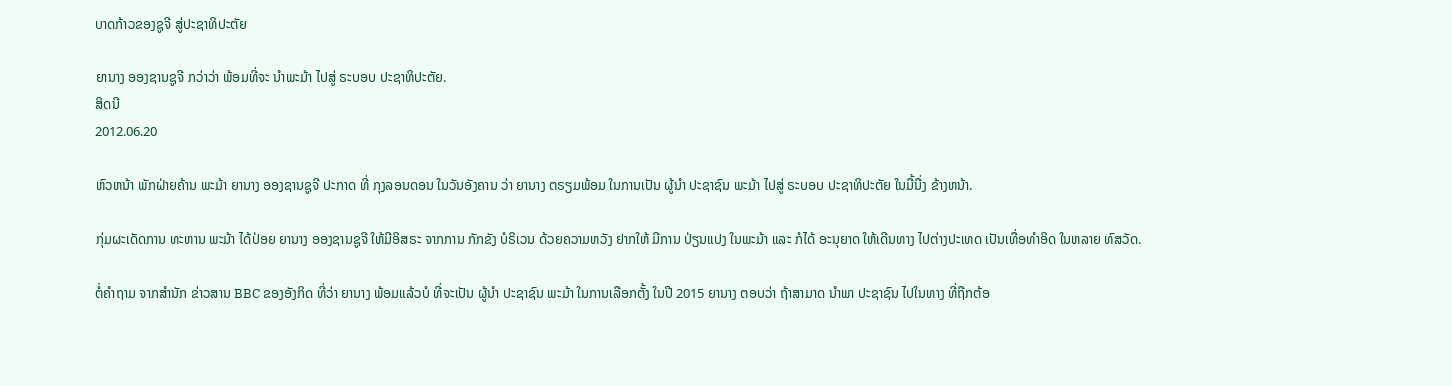ບາດກ້າວຂອງຊູຈີ ສູ່ປະຊາທິປະຕັຍ

ຍານາງ ອອງຊານຊູຈີ ກວ່າວ່າ ພ້ອມທີ່ຈະ ນຳພະມ້າ ໄປສູ່ ຣະບອບ ປະຊາທິປະຕັຍ.
ສິດນີ
2012.06.20

ຫົວຫນ້າ ພັກຝ່າຍຄ້ານ ພະມ້າ ຍານາງ ອອງຊານຊູຈີ ປະກາດ ທີ່ ກຸງລອນດອນ ໃນວັນອັງຄານ ວ່າ ຍານາງ ຕຣຽມພ້ອມ ໃນການເປັນ ຜູ້ນຳ ປະຊາຊົນ ພະມ້າ ໄປສູ່ ຣະບອບ ປະຊາທິປະຕັຍ ໃນມື້ນື່ງ ຂ້າງຫນ້າ.

ກຸ່ມຜະເດັດການ ທະຫານ ພະມ້າ ໄດ້ປ່ອຍ ຍານາງ ອອງຊານຊູຈີ ໃຫ້ມີອິສຣະ ຈາກການ ກັກຂັງ ບໍຣິເວນ ດ້ວຍຄວາມຫວັງ ຢາກໃຫ້ ມີການ ປ່ຽນແປງ ໃນພະມ້າ ແລະ ກໍໄດ້ ອະນຸຍາດ ໃຫ້ເດີນທາງ ໄປຕ່າງປະເທດ ເປັນເທື່ອທຳອິດ ໃນຫລາຍ ທົສວັດ.

ຕໍ່ຄຳຖາມ ຈາກສຳນັກ ຂ່າວສານ BBC ຂອງອັງກິດ ທີ່ວ່າ ຍານາງ ພ້ອມແລ້ວບໍ ທີ່ຈະເປັນ ຜູ້ນຳ ປະຊາຊົນ ພະມ້າ ໃນການເລືອກຕັ້ງ ໃນປີ 2015 ຍານາງ ຕອບວ່າ ຖ້າສາມາດ ນຳພາ ປະຊາຊົນ ໄປໃນທາງ ທີ່ຖືກຕ້ອ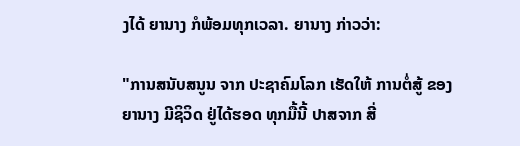ງໄດ້ ຍານາງ ກໍພ້ອມທຸກເວລາ. ຍານາງ ກ່າວວ່າ:

"ການສນັບສນູນ ຈາກ ປະຊາຄົມໂລກ ເຮັດໃຫ້ ການຕໍ່ສູ້ ຂອງຍານາງ ມີຊິວິດ ຢູ່ໄດ້ຮອດ ທຸກມື້ນີ້ ປາສຈາກ ສີ່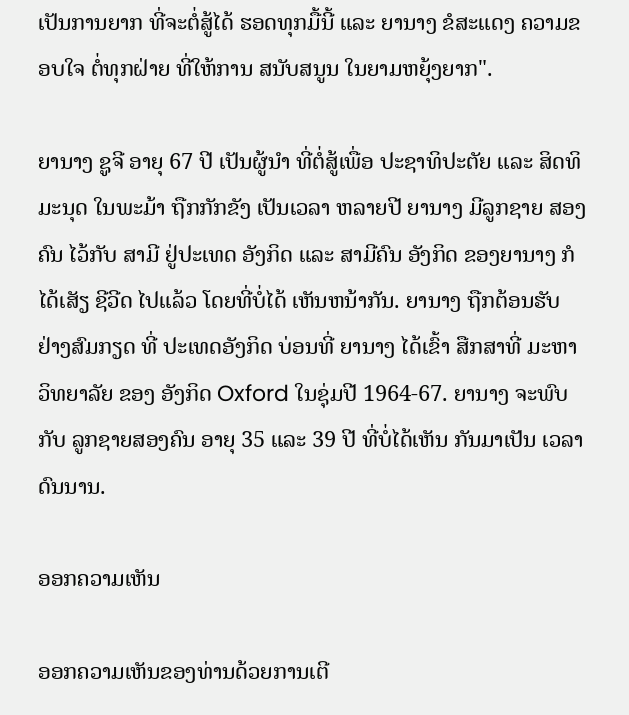ເປັນການຍາກ ທີ່ຈະຕໍ່ສູ້ໄດ້ ຮອດທຸກມື້ນີ້ ແລະ ຍານາງ ຂໍສະແດງ ຄວາມຂອບໃຈ ຕໍ່ທຸກຝ່າຍ ທີ່ໃຫ້ການ ສນັບສນູນ ໃນຍາມຫຍຸ້ງຍາກ".

ຍານາງ ຊູຈີ ອາຍຸ 67 ປີ ເປັນຜູ້ນໍາ ທີ່ຕໍ່ສູ້ເພື່ອ ປະຊາທິປະຕັຍ ແລະ ສິດທິມະນຸດ ໃນພະມ້າ ຖືກກັກຂັງ ເປັນເວລາ ຫລາຍປີ ຍານາງ ມີລູກຊາຍ ສອງຄົນ ໄວ້ກັບ ສາມີ ຢູ່ປະເທດ ອັງກິດ ແລະ ສາມີຄົນ ອັງກິດ ຂອງຍານາງ ກໍໄດ້ເສັຽ ຊີວີດ ໄປແລ້ວ ໂດຍທີ່ບໍ່ໄດ້ ເຫັນຫນ້າກັນ. ຍານາງ ຖືກຕ້ອນຮັບ ຢ່າງສົມກຽດ ທີ່ ປະເທດອັງກິດ ບ່ອນທີ່ ຍານາງ ໄດ້ເຂົ້າ ສືກສາທີ່ ມະຫາວິທຍາລັຍ ຂອງ ອັງກິດ Oxford ໃນຊຸ່ມປີ 1964-67. ຍານາງ ຈະພົບກັບ ລູກຊາຍສອງຄົນ ອາຍຸ 35 ແລະ 39 ປີ ທີ່ບໍ່ໄດ້ເຫັນ ກັນມາເປັນ ເວລາ ດົນນານ.

ອອກຄວາມເຫັນ

ອອກຄວາມເຫັນຂອງທ່ານດ້ວຍການເຕີ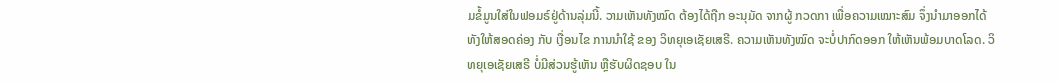ມຂໍ້ມູນໃສ່ໃນຟອມຣ໌ຢູ່ດ້ານລຸ່ມນີ້. ວາມເຫັນທັງໝົດ ຕ້ອງໄດ້ຖືກ ອະນຸມັດ ຈາກຜູ້ ກວດກາ ເພື່ອຄວາມເໝາະສົມ ຈຶ່ງນໍາມາອອກໄດ້ ທັງໃຫ້ສອດຄ່ອງ ກັບ ເງື່ອນໄຂ ການນຳໃຊ້ ຂອງ ວິທຍຸເອເຊັຍເສຣີ. ຄວາມເຫັນທັງໝົດ ຈະບໍ່ປາກົດອອກ ໃຫ້ເຫັນພ້ອມບາດໂລດ. ວິທຍຸເອເຊັຍເສຣີ ບໍ່ມີສ່ວນຮູ້ເຫັນ ຫຼືຮັບຜິດຊອບ ໃນ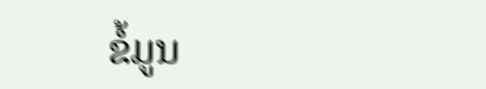ຂໍ້ມູນ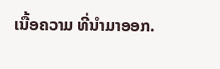ເນື້ອຄວາມ ທີ່ນໍາມາອອກ.